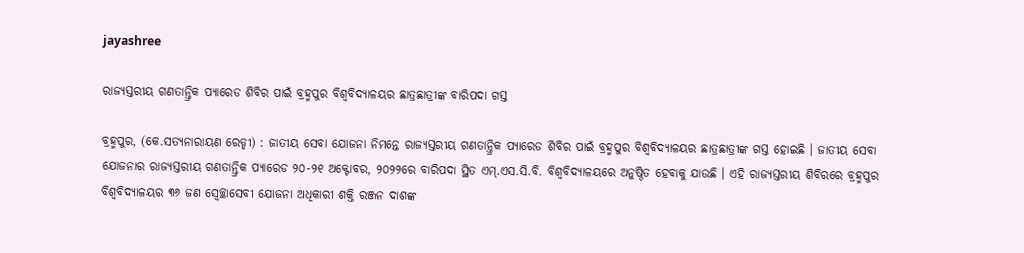jayashree

ରାଜ୍ୟସ୍ତରୀୟ ଗଣତାନ୍ତ୍ରିକ ପ୍ୟାରେଡ ଶିବିର ପାଇଁ ବ୍ରହ୍ମପୁର ବିଶ୍ଵବିଦ୍ୟାଳୟର ଛାତ୍ରଛାତ୍ରୀଙ୍କ ବାରିପଦା ଗସ୍ତ

ବ୍ରହ୍ମପୁର, (କେ.ସତ୍ୟନାରାୟଣ ରେଡ୍ଡୀ) : ଜାତୀୟ ସେବା ଯୋଜନା ନିମନ୍ତେ ରାଜ୍ୟସ୍ତରୀୟ ଗଣତାନ୍ତ୍ରିକ ପ୍ୟାରେଡ ଶିବିର ପାଇଁ ବ୍ରହ୍ମପୁର ବିଶ୍ଵବିଦ୍ୟାଳୟର ଛାତ୍ରଛାତ୍ରୀଙ୍କ ଗସ୍ତ ହୋଇଛି । ଜାତୀୟ ସେବା ଯୋଜନାର ରାଜ୍ୟସ୍ତରୀୟ ଗଣତାନ୍ତ୍ରିକ ପ୍ୟାରେଡ ୨୦-୨୧ ଅକ୍ଟୋବର, ୨୦୨୨ରେ ବାରିପଦା ସ୍ଥିତ ଏମ୍.ଏସ.ସି.ବି. ବିଶ୍ଵବିଦ୍ୟାଳୟରେ ଅନୁଷ୍ଠିତ ହେବାକୁ ଯାଉଛି । ଏହି ରାଜ୍ୟସ୍ତରୀୟ ଶିବିରରେ ବ୍ରହ୍ମପୁର ବିଶ୍ଵବିଦ୍ୟାଳୟର ୩୬ ଜଣ ସ୍ଵେଚ୍ଛାସେବୀ ଯୋଜନା ଅଧିକାରୀ ଶକ୍ତି ରଞ୍ଜନ ଦାଶଙ୍କ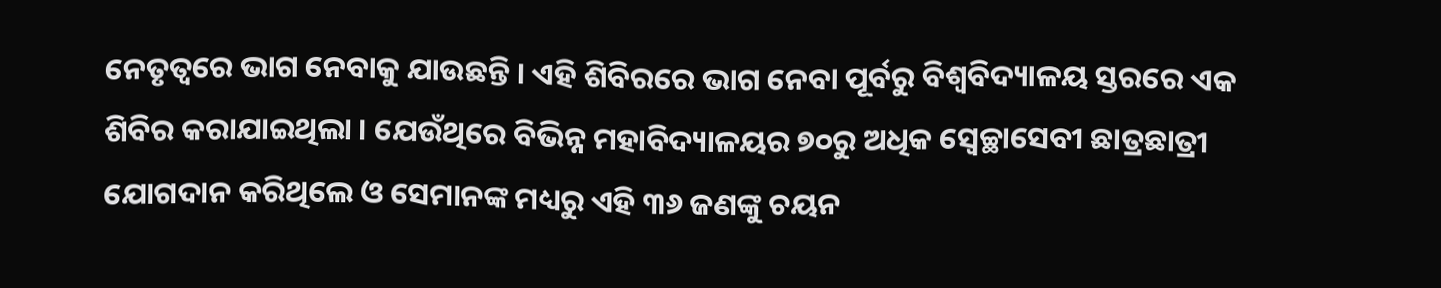ନେତୃତ୍ୱରେ ଭାଗ ନେବାକୁ ଯାଉଛନ୍ତି । ଏହି ଶିବିରରେ ଭାଗ ନେବା ପୂର୍ବରୁ ବିଶ୍ଵବିଦ୍ୟାଳୟ ସ୍ତରରେ ଏକ ଶିବିର କରାଯାଇଥିଲା । ଯେଉଁଥିରେ ବିଭିନ୍ନ ମହାବିଦ୍ୟାଳୟର ୭୦ରୁ ଅଧିକ ସ୍ଵେଚ୍ଛାସେବୀ ଛାତ୍ରଛାତ୍ରୀ ଯୋଗଦାନ କରିଥିଲେ ଓ ସେମାନଙ୍କ ମଧ୍ୟରୁ ଏହି ୩୬ ଜଣଙ୍କୁ ଚୟନ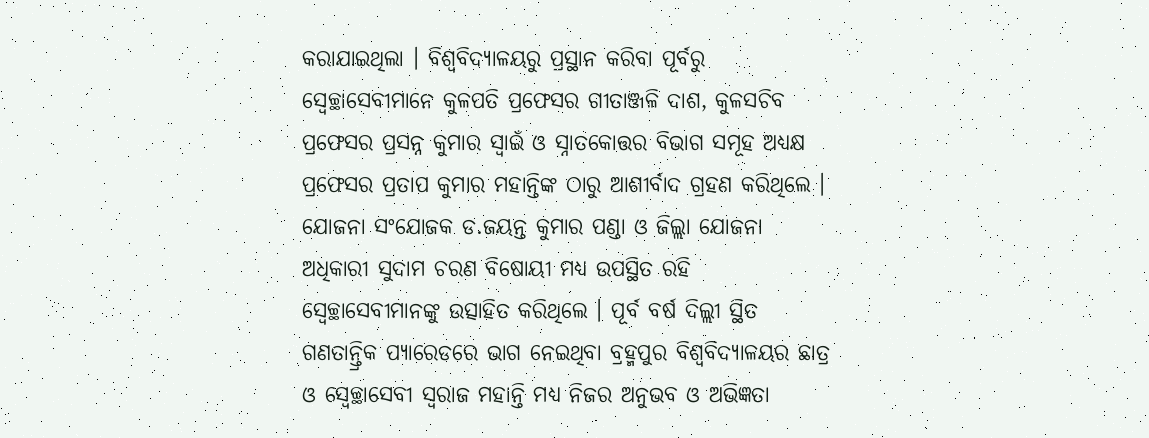କରାଯାଇଥିଲା । ବିଶ୍ଵବିଦ୍ୟାଳୟରୁ ପ୍ରସ୍ଥାନ କରିବା ପୂର୍ବରୁ ସ୍ଵେଚ୍ଛାସେବୀମାନେ କୁଳପତି ପ୍ରଫେସର ଗୀତାଞ୍ଜଳି ଦାଶ, କୁଳସଚିବ ପ୍ରଫେସର ପ୍ରସନ୍ନ କୁମାର ସ୍ୱାଇଁ ଓ ସ୍ନାତକୋତ୍ତର ବିଭାଗ ସମୂହ ଅଧ୍ୟକ୍ଷ ପ୍ରଫେସର ପ୍ରତାପ କୁମାର ମହାନ୍ତିଙ୍କ ଠାରୁ ଆଶୀର୍ବାଦ ଗ୍ରହଣ କରିଥିଲେ । ଯୋଜନା ସଂଯୋଜକ ଡ.ଜୟନ୍ତ କୁମାର ପଣ୍ଡା ଓ ଜିଲ୍ଲା ଯୋଜନା ଅଧିକାରୀ ସୁଦାମ ଚରଣ ବିଷୋୟୀ ମଧ୍ୟ ଉପସ୍ଥିତ ରହି ସ୍ୱେଚ୍ଛାସେବୀମାନଙ୍କୁ ଉତ୍ସାହିତ କରିଥିଲେ । ପୂର୍ବ ବର୍ଷ ଦିଲ୍ଲୀ ସ୍ଥିତ ଗଣତାନ୍ତ୍ରିକ ପ୍ୟାରେଡରେ ଭାଗ ନେଇଥିବା ବ୍ରହ୍ମପୁର ବିଶ୍ଵବିଦ୍ୟାଳୟର ଛାତ୍ର ଓ ସ୍ୱେଚ୍ଛାସେବୀ ସ୍ୱରାଜ ମହାନ୍ତି ମଧ୍ୟ ନିଜର ଅନୁଭବ ଓ ଅଭିଜ୍ଞତା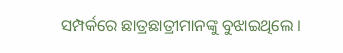ସମ୍ପର୍କରେ ଛାତ୍ରଛାତ୍ରୀମାନଙ୍କୁ ବୁଝାଇଥିଲେ ।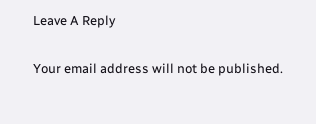Leave A Reply

Your email address will not be published.